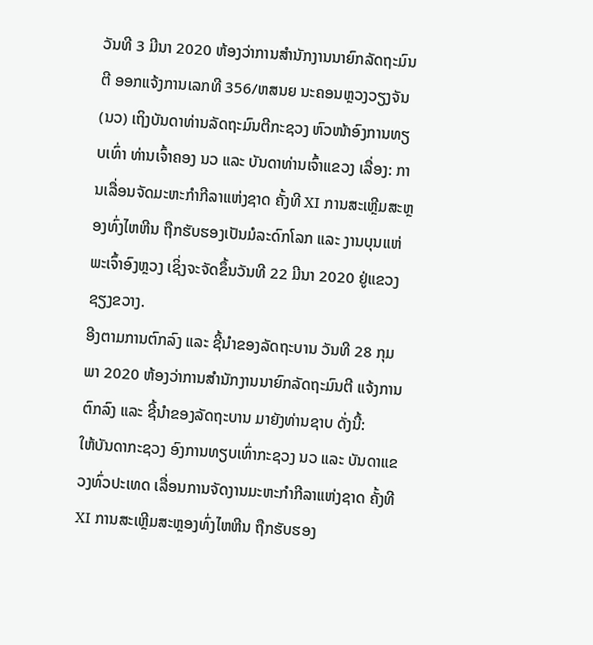ວັນທີ 3 ມີນາ 2020 ຫ້ອງວ່າການສຳນັກງານນາຍົກລັດຖະມົນຕີ ອອກແຈ້ງການເລກທີ 356/ຫສນຍ ນະຄອນຫຼວງວຽງຈັນ (ນວ) ເຖິງບັນດາທ່ານລັດຖະມົນຕີກະຊວງ ຫົວໜ້າອົງການທຽບເທົ່າ ທ່ານເຈົ້າຄອງ ນວ ແລະ ບັນດາທ່ານເຈົ້າແຂວງ ເລື່ອງ: ການເລື່ອນຈັດມະຫະກຳກີລາແຫ່ງຊາດ ຄັ້ງທີ XI ການສະເຫຼີມສະຫຼອງທົ່ງໄຫຫີນ ຖືກຮັບຮອງເປັນມໍລະດົກໂລກ ແລະ ງານບຸນແຫ່ພະເຈົ້າອົງຫຼວງ ເຊິ່ງຈະຈັດຂຶ້ນວັນທີ 22 ມີນາ 2020 ຢູ່ແຂວງຊຽງຂວາງ.
ອີງຕາມການຕົກລົງ ແລະ ຊີ້ນຳຂອງລັດຖະບານ ວັນທີ 28 ກຸມພາ 2020 ຫ້ອງວ່າການສຳນັກງານນາຍົກລັດຖະມົນຕີ ແຈ້ງການຕົກລົງ ແລະ ຊີ້ນຳຂອງລັດຖະບານ ມາຍັງທ່ານຊາບ ດັ່ງນີ້:
ໃຫ້ບັນດາກະຊວງ ອົງການທຽບເທົ່າກະຊວງ ນວ ແລະ ບັນດາແຂວງທົ່ວປະເທດ ເລື່ອນການຈັດງານມະຫະກຳກີລາແຫ່ງຊາດ ຄັ້ງທີ XI ການສະເຫຼີມສະຫຼອງທົ່ງໄຫຫີນ ຖືກຮັບຮອງ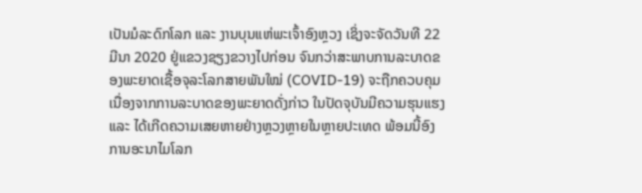ເປັນມໍລະດົກໂລກ ແລະ ງານບຸນແຫ່ພະເຈົ້າອົງຫຼວງ ເຊິ່ງຈະຈັດວັນທີ 22 ມີນາ 2020 ຢູ່ແຂວງຊຽງຂວາງໄປກ່ອນ ຈົນກວ່າສະພາບການລະບາດຂອງພະຍາດເຊື້ອຈຸລະໂລກສາຍພັນໃໝ່ (COVID-19) ຈະຖືກຄວບຄຸມ ເນື່ອງຈາກການລະບາດຂອງພະຍາດດັ່ງກ່າວ ໃນປັດຈຸບັນມີຄວາມຮຸນແຮງ ແລະ ໄດ້ເກີດຄວາມເສຍຫາຍຢ່າງຫຼວງຫຼາຍໃນຫຼາຍປະເທດ ພ້ອມນີ້ອົງການອະນາໄມໂລກ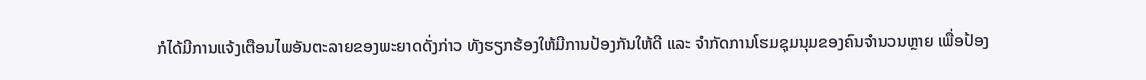ກໍໄດ້ມີການແຈ້ງເຕືອນໄພອັນຕະລາຍຂອງພະຍາດດັ່ງກ່າວ ທັງຮຽກຮ້ອງໃຫ້ມີການປ້ອງກັນໃຫ້ດີ ແລະ ຈຳກັດການໂຮມຊຸມນຸມຂອງຄົນຈຳນວນຫຼາຍ ເພື່ອປ້ອງ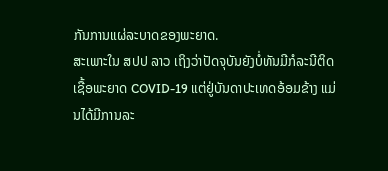ກັນການແຜ່ລະບາດຂອງພະຍາດ.
ສະເພາະໃນ ສປປ ລາວ ເຖິງວ່າປັດຈຸບັນຍັງບໍ່ທັນມີກໍລະນີຕິດເຊື້ອພະຍາດ COVID-19 ແຕ່ຢູ່ບັນດາປະເທດອ້ອມຂ້າງ ແມ່ນໄດ້ມີການລະ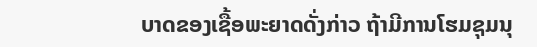ບາດຂອງເຊື້ອພະຍາດດັ່ງກ່າວ ຖ້າມີການໂຮມຊຸມນຸ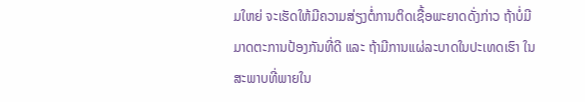ມໃຫຍ່ ຈະເຮັດໃຫ້ມີຄວາມສ່ຽງຕໍ່ການຕິດເຊື້ອພະຍາດດັ່ງກ່າວ ຖ້າບໍ່ມີມາດຕະການປ້ອງກັນທີ່ດີ ແລະ ຖ້າມີການແຜ່ລະບາດໃນປະເທດເຮົາ ໃນສະພາບທີ່ພາຍໃນ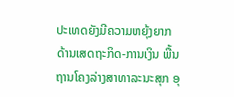ປະເທດຍັງມີຄວາມຫຍຸ້ງຍາກດ້ານເສດຖະກິດ-ການເງິນ ພື້ນຖານໂຄງລ່າງສາທາລະນະສຸກ ອຸ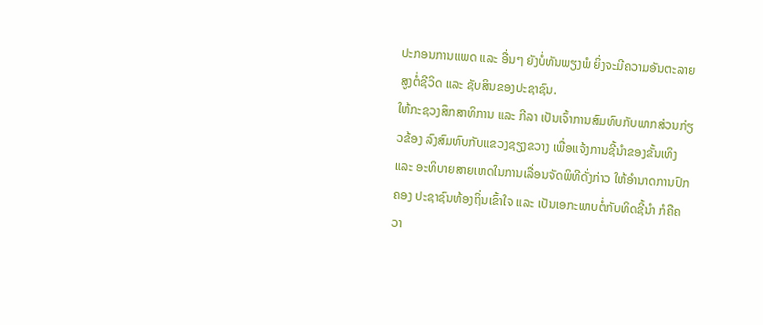ປະກອນການແພດ ແລະ ອື່ນໆ ຍັງບໍ່ທັນພຽງພໍ ຍິ່ງຈະມີຄວາມອັນຕະລາຍສູງຕໍ່ຊີວິດ ແລະ ຊັບສິນຂອງປະຊາຊົນ.
ໃຫ້ກະຊວງສຶກສາທິການ ແລະ ກີລາ ເປັນເຈົ້າການສົມທົບກັບພາກສ່ວນກ່ຽວຂ້ອງ ລົງສົມທົບກັບແຂວງຊຽງຂວາງ ເພື່ອແຈ້ງການຊີ້ນຳຂອງຂັ້ນເທິງ ແລະ ອະທິບາຍສາຍເຫດໃນການເລື່ອນຈັດພິທີດັ່ງກ່າວ ໃຫ້ອຳນາດການປົກຄອງ ປະຊາຊົນທ້ອງຖິ່ນເຂົ້າໃຈ ແລະ ເປັນເອກະພາບຕໍ່ກັບທິດຊີ້ນຳ ກໍຄືຄວາ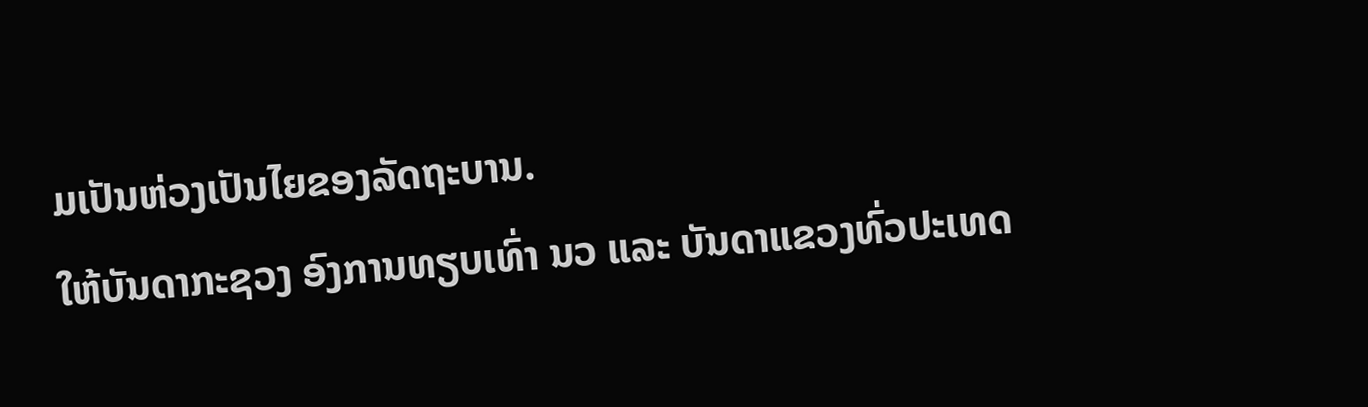ມເປັນຫ່ວງເປັນໄຍຂອງລັດຖະບານ.
ໃຫ້ບັນດາກະຊວງ ອົງການທຽບເທົ່າ ນວ ແລະ ບັນດາແຂວງທົ່ວປະເທດ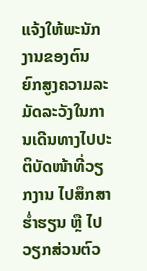ແຈ້ງໃຫ້ພະນັກງານຂອງຕົນ ຍົກສູງຄວາມລະມັດລະວັງໃນການເດີນທາງໄປປະຕິບັດໜ້າທີ່ວຽກງານ ໄປສຶກສາຮ່ຳຮຽນ ຫຼື ໄປວຽກສ່ວນຕົວ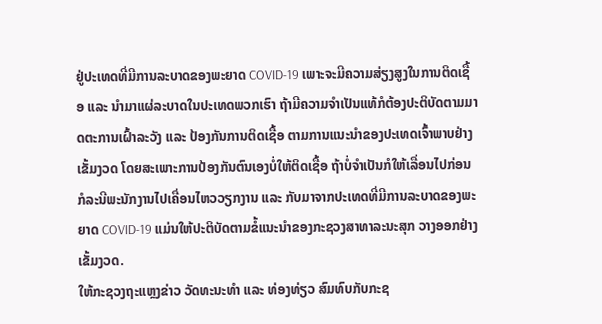ຢູ່ປະເທດທີ່ມີການລະບາດຂອງພະຍາດ COVID-19 ເພາະຈະມີຄວາມສ່ຽງສູງໃນການຕິດເຊື້ອ ແລະ ນຳມາແຜ່ລະບາດໃນປະເທດພວກເຮົາ ຖ້າມີຄວາມຈຳເປັນແທ້ກໍຕ້ອງປະຕິບັດຕາມມາດຕະການເຝົ້າລະວັງ ແລະ ປ້ອງກັນການຕິດເຊື້ອ ຕາມການແນະນຳຂອງປະເທດເຈົ້າພາບຢ່າງເຂັ້ມງວດ ໂດຍສະເພາະການປ້ອງກັນຕົນເອງບໍ່ໃຫ້ຕິດເຊື້ອ ຖ້າບໍ່ຈຳເປັນກໍໃຫ້ເລື່ອນໄປກ່ອນ ກໍລະນີພະນັກງານໄປເຄື່ອນໄຫວວຽກງານ ແລະ ກັບມາຈາກປະເທດທີ່ມີການລະບາດຂອງພະຍາດ COVID-19 ແມ່ນໃຫ້ປະຕິບັດຕາມຂໍ້ແນະນຳຂອງກະຊວງສາທາລະນະສຸກ ວາງອອກຢ່າງເຂັ້ມງວດ.
ໃຫ້ກະຊວງຖະແຫຼງຂ່າວ ວັດທະນະທຳ ແລະ ທ່ອງທ່ຽວ ສົມທົບກັບກະຊ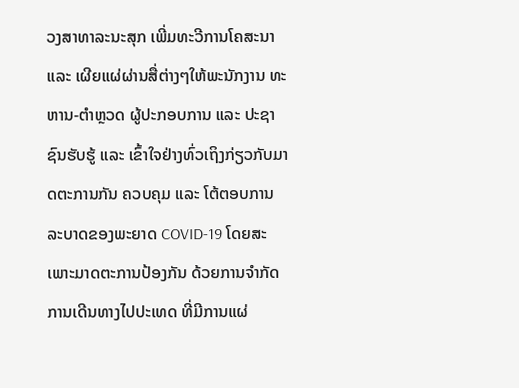ວງສາທາລະນະສຸກ ເພີ່ມທະວີການໂຄສະນາ ແລະ ເຜີຍແຜ່ຜ່ານສື່ຕ່າງໆໃຫ້ພະນັກງານ ທະຫານ-ຕຳຫຼວດ ຜູ້ປະກອບການ ແລະ ປະຊາຊົນຮັບຮູ້ ແລະ ເຂົ້າໃຈຢ່າງທົ່ວເຖິງກ່ຽວກັບມາດຕະການກັນ ຄວບຄຸມ ແລະ ໂຕ້ຕອບການລະບາດຂອງພະຍາດ COVID-19 ໂດຍສະເພາະມາດຕະການປ້ອງກັນ ດ້ວຍການຈຳກັດການເດີນທາງໄປປະເທດ ທີ່ມີການແຜ່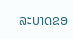ລະບາດຂອ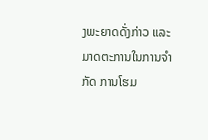ງພະຍາດດັ່ງກ່າວ ແລະ ມາດຕະການໃນການຈຳກັດ ການໂຮມ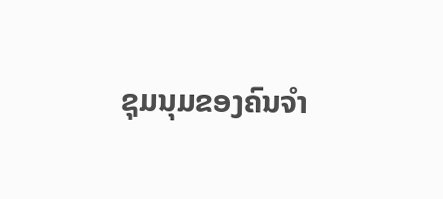ຊຸມນຸມຂອງຄົນຈຳ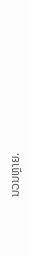ນວນຫຼາຍ.